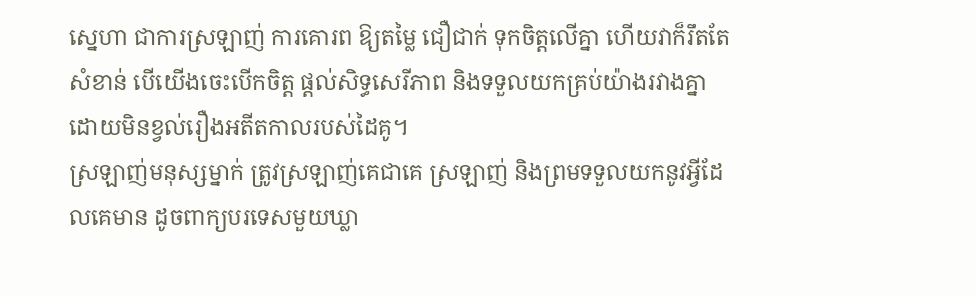ស្នេហា ជាការស្រឡាញ់ ការគោរព ឱ្យតម្លៃ ជឿជាក់ ទុកចិត្តលើគ្នា ហើយវាក៏រឹតតែសំខាន់ បើយើងចេះបើកចិត្ត ផ្ដល់សិទ្ធសេរីភាព និងទទួលយកគ្រប់យ៉ាងរវាងគ្នា ដោយមិនខ្វល់រឿងអតីតកាលរបស់ដៃគូ។
ស្រឡាញ់មនុស្សម្នាក់ ត្រូវស្រឡាញ់គេជាគេ ស្រឡាញ់ និងព្រមទទួលយកនូវអ្វីដែលគេមាន ដូចពាក្យបរទេសមួយឃ្លា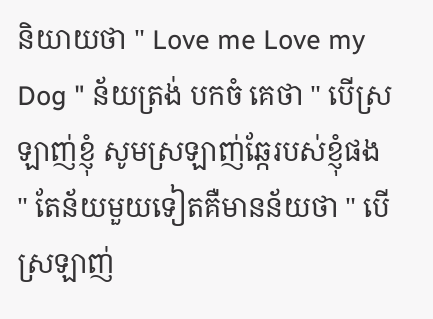និយាយថា " Love me Love my Dog " ន័យត្រង់ បកចំ គេថា " បើស្រឡាញ់ខ្ញុំ សូមស្រឡាញ់ឆ្កែរបស់ខ្ញុំផង " តែន័យមួយទៀតគឺមានន័យថា " បើស្រឡាញ់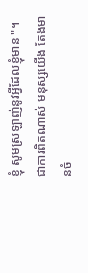ខ្ញុំ សូមស្រឡាញ់នូវអ្វីដែលខ្ញុំមាន "។
ជាការពិតណាស់ មនុស្សយើង តែងមានចំ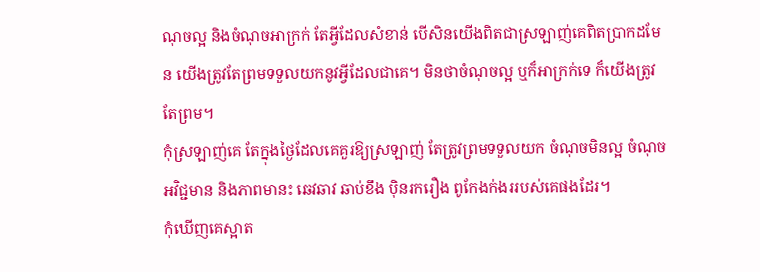ណុចល្អ និងចំណុចអាក្រក់ តែអ្វីដែលសំខាន់ បើសិនយើងពិតជាស្រឡាញ់គេពិតប្រាកដមែន យើងត្រូវតែព្រមទទួលយកនូវអ្វីដែលជាគេ។ មិនថាចំណុចល្អ ឬក៏អាក្រក់ទេ ក៏យើងត្រូវតែព្រម។
កុំស្រឡាញ់គេ តែក្នុងថ្ងៃដែលគេគួរឱ្យស្រឡាញ់ តែត្រូវព្រមទទួលយក ចំណុចមិនល្អ ចំណុចអវិជ្ជមាន និងភាពមានះ ឆេវឆាវ ឆាប់ខឹង ប៉ិនរករឿង ពូកែងក់ងររបស់គេផងដែរ។
កុំឃើញគេស្អាត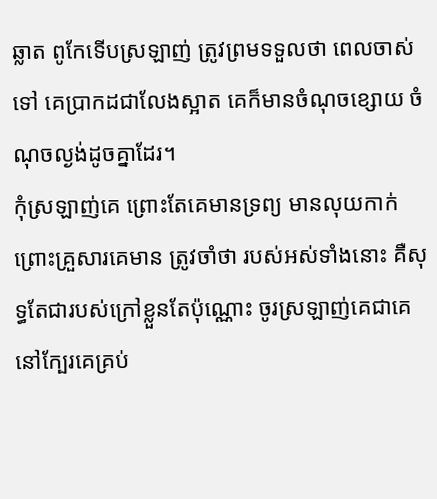ឆ្លាត ពូកែទើបស្រឡាញ់ ត្រូវព្រមទទួលថា ពេលចាស់ទៅ គេប្រាកដជាលែងស្អាត គេក៏មានចំណុចខ្សោយ ចំណុចល្ងង់ដូចគ្នាដែរ។
កុំស្រឡាញ់គេ ព្រោះតែគេមានទ្រព្យ មានលុយកាក់ ព្រោះគ្រួសារគេមាន ត្រូវចាំថា របស់អស់ទាំងនោះ គឺសុទ្ធតែជារបស់ក្រៅខ្លួនតែប៉ុណ្ណោះ ចូរស្រឡាញ់គេជាគេ នៅក្បែរគេគ្រប់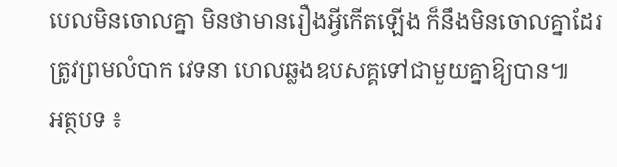បេលមិនចោលគ្នា មិនថាមានរឿងអ្វីកើតឡើង ក៏នឹងមិនចោលគ្នាដែរ ត្រូវព្រមលំបាក វេទនា ហេលឆ្លងឧបសគ្គទៅជាមួយគ្នាឱ្យបាន៕
អត្ថបទ ៖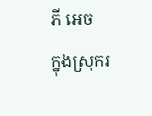ភី អេច
ក្នុងស្រុករ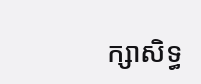ក្សាសិទ្ធ